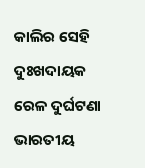କାଲିର ସେହି ଦୁଃଖଦାୟକ ରେଳ ଦୁର୍ଘଟଣା ଭାରତୀୟ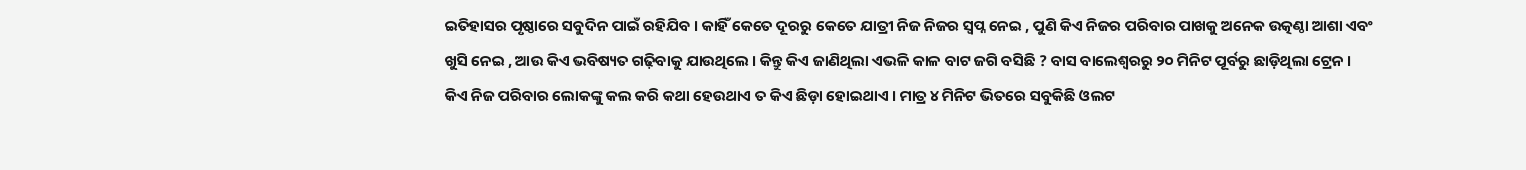ଇତିହାସର ପୃଷ୍ଠାରେ ସବୁଦିନ ପାଇଁ ରହିଯିବ । କାହିଁ କେତେ ଦୂରରୁ କେତେ ଯାତ୍ରୀ ନିଜ ନିଜର ସ୍ୱପ୍ନ ନେଇ , ପୁଣି କିଏ ନିଜର ପରିବାର ପାଖକୁ ଅନେକ ଉତ୍କଣ୍ଠା ଆଶା ଏବଂ ଖୁସି ନେଇ , ଆଉ କିଏ ଭବିଷ୍ୟତ ଗଢ଼ିବାକୁ ଯାଉଥିଲେ । କିନ୍ତୁ କିଏ ଜାଣିଥିଲା ଏଭଳି କାଳ ବାଟ ଜଗି ବସିଛି ? ବାସ ବାଲେଶ୍ୱରରୁ ୨୦ ମିନିଟ ପୂର୍ବରୁ ଛାଡ଼ିଥିଲା ଟ୍ରେନ ।
କିଏ ନିଜ ପରିବାର ଲୋକଙ୍କୁ କଲ କରି କଥା ହେଉଥାଏ ତ କିଏ ଛିଡ଼ା ହୋଇଥାଏ । ମାତ୍ର ୪ ମିନିଟ ଭିତରେ ସବୁକିଛି ଓଲଟ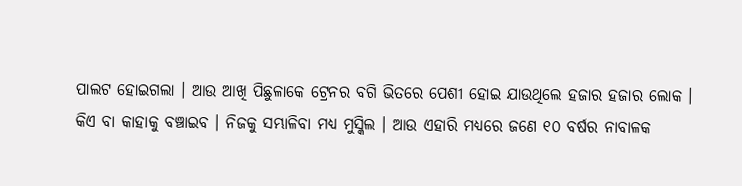ପାଲଟ ହୋଇଗଲା । ଆଉ ଆଖି ପିଛୁଳାକେ ଟ୍ରେନର ବଗି ଭିତରେ ପେଶୀ ହୋଇ ଯାଉଥିଲେ ହଜାର ହଜାର ଲୋକ ।
କିଏ ବା କାହାକୁ ବଞ୍ଚାଇବ । ନିଜକୁ ସମ୍ଭାଳିବା ମଧ୍ୟ ମୁସ୍କିଲ । ଆଉ ଏହାରି ମଧ୍ୟରେ ଜଣେ ୧୦ ବର୍ଷର ନାବାଳକ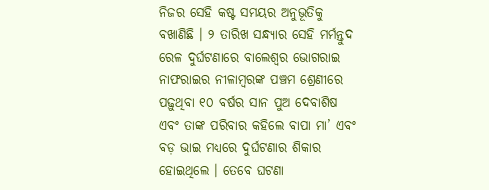ନିଜର ସେହି କଷ୍ଟ ସମୟର ଅନୁଭୂତିକୁ ବଖାଣିଛି । ୨ ତାରିଖ ସନ୍ଧ୍ୟାର ସେହି ମର୍ମନ୍ତୁଦ ରେଳ ଦୁର୍ଘଟଣାରେ ବାଲେଶ୍ୱର ଭୋଗରାଇ ନାଫରାଇର ନୀଳାମ୍ବରଙ୍କ ପଞ୍ଚମ ଶ୍ରେଣୀରେ ପଢ଼ୁଥିବା ୧୦ ବର୍ଷର ସାନ ପୁଅ ଦେବାଶିଷ ଏବଂ ତାଙ୍କ ପରିବାର କହିଲେ ବାପା ମା’ ଏବଂ ବଡ଼ ଭାଇ ମଧ୍ୟରେ ଦୁର୍ଘଟଣାର ଶିକାର ହୋଇଥିଲେ । ତେବେ ଘଟଣା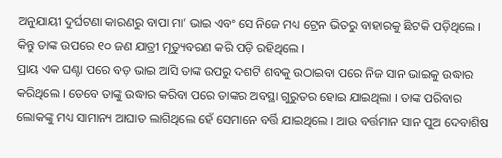ଅନୁଯାୟୀ ଦୁର୍ଘଟଣା କାରଣରୁ ବାପା ମା’ ଭାଇ ଏବଂ ସେ ନିଜେ ମଧ୍ୟ ଟ୍ରେନ ଭିତରୁ ବାହାରକୁ ଛିଟକି ପଡ଼ିଥିଲେ । କିନ୍ତୁ ତାଙ୍କ ଉପରେ ୧୦ ଜଣ ଯାତ୍ରୀ ମୃତ୍ୟୁବରଣ କରି ପଡ଼ି ରହିଥିଲେ ।
ପ୍ରାୟ ଏକ ଘଣ୍ଟା ପରେ ବଡ଼ ଭାଇ ଆସି ତାଙ୍କ ଉପରୁ ଦଶଟି ଶବକୁ ଉଠାଇବା ପରେ ନିଜ ସାନ ଭାଇକୁ ଉଦ୍ଧାର କରିଥିଲେ । ତେବେ ତାଙ୍କୁ ଉଦ୍ଧାର କରିବା ପରେ ତାଙ୍କର ଅବସ୍ଥା ଗୁରୁତର ହୋଇ ଯାଇଥିଲା । ତାଙ୍କ ପରିବାର ଲୋକଙ୍କୁ ମଧ୍ୟ ସାମାନ୍ୟ ଆଘାତ ଲାଗିଥିଲେ ହେଁ ସେମାନେ ବର୍ତ୍ତି ଯାଇଥିଲେ । ଆଉ ବର୍ତ୍ତମାନ ସାନ ପୁଅ ଦେବାଶିଷ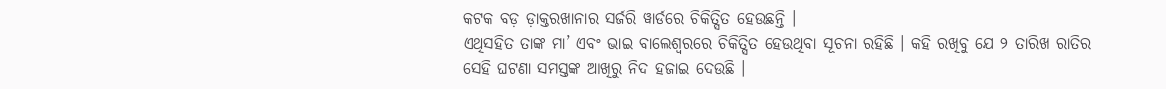କଟକ ବଡ଼ ଡ଼ାକ୍ତରଖାନାର ସର୍ଜରି ୱାର୍ଡରେ ଚିକିତ୍ସିତ ହେଉଛନ୍ତି ।
ଏଥିସହିତ ତାଙ୍କ ମା’ ଏବଂ ଭାଇ ବାଲେଶ୍ୱରରେ ଚିକିତ୍ସିତ ହେଉଥିବା ସୂଚନା ରହିଛି । କହି ରଖିବୁ ଯେ ୨ ତାରିଖ ରାତିର ସେହି ଘଟଣା ସମସ୍ତଙ୍କ ଆଖିରୁ ନିଦ ହଜାଇ ଦେଉଛି ।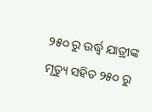୨୫୦ ରୁ ଉର୍ଦ୍ଧ୍ବ ଯାତ୍ରୀଙ୍କ ମୃତ୍ୟୁ ସହିତ ୨୫୦ ରୁ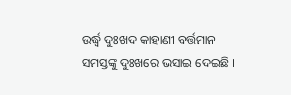ଉର୍ଦ୍ଧ୍ବ ଦୁଃଖଦ କାହାଣୀ ବର୍ତ୍ତମାନ ସମସ୍ତଙ୍କୁ ଦୁଃଖରେ ଭସାଇ ଦେଇଛି ।